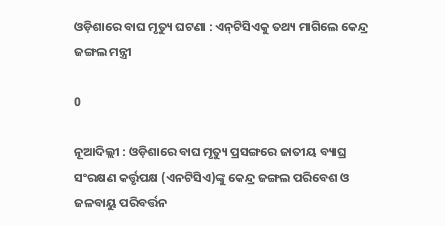ଓଡ଼ିଶାରେ ବାଘ ମୃତ୍ୟୁ ଘଟଣା : ଏନ୍‍ଟିସିଏକୁ ତଥ୍ୟ ମାଗିଲେ କେନ୍ଦ୍ର ଜଙ୍ଗଲ ମନ୍ତ୍ରୀ

0

ନୂଆଦିଲ୍ଲୀ : ଓଡ଼ିଶାରେ ବାଘ ମୃତ୍ୟୁ ପ୍ରସଙ୍ଗରେ ଜାତୀୟ ବ୍ୟାଘ୍ର ସଂରକ୍ଷଣ କର୍ତ୍ତୃପକ୍ଷ (ଏନଟିସିଏ)ଙ୍କୁ କେନ୍ଦ୍ର ଜଙ୍ଗଲ ପରିବେଶ ଓ ଜଳବାୟୁ ପରିବର୍ତ୍ତନ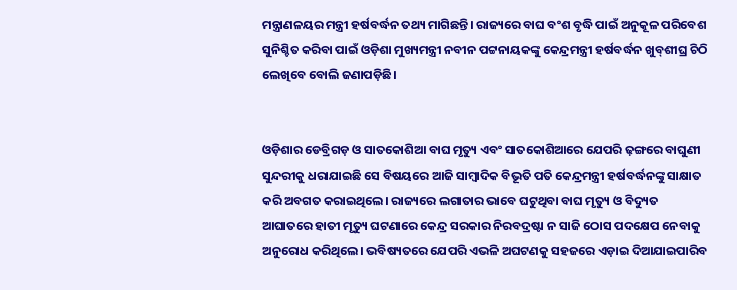ମନ୍ତ୍ରାଣଳୟର ମନ୍ତ୍ରୀ ହର୍ଷବର୍ଦ୍ଧନ ତଥ୍ୟ ମାଗିଛନ୍ତି। ରାଜ୍ୟରେ ବାଘ ବଂଶ ବୃଦ୍ଧି ପାଇଁ ଅନୁକୂଳ ପରିବେଶ ସୁନିଶ୍ଚିତ କରିବା ପାଇଁ ଓଡ଼ିଶା ମୁଖ୍ୟମନ୍ତ୍ରୀ ନବୀନ ପଟ୍ଟନାୟକଙ୍କୁ କେନ୍ଦ୍ରମନ୍ତ୍ରୀ ହର୍ଷବର୍ଦ୍ଧନ ଖୁବ୍‍ଶୀଘ୍ର ଚିଠି ଲେଖିବେ ବୋଲି ଜଣାପଡ଼ିଛି।


ଓଡ଼ିଶାର ଡେବ୍ରିଗଡ଼ ଓ ସାତକୋଶିଆ ବାଘ ମୃତ୍ୟୁ ଏବଂ ସାତକୋଶିଆରେ ଯେପରି ଢ଼ଙ୍ଗରେ ବାଘୁଣୀ ସୁନ୍ଦରୀକୁ ଧରାଯାଇଛି ସେ ବିଷୟରେ ଆଜି ସାମ୍ବାଦିକ ବିଭୂତି ପତି କେନ୍ଦ୍ରମନ୍ତ୍ରୀ ହର୍ଷବର୍ଦ୍ଧନଙ୍କୁ ସାକ୍ଷାତ କରି ଅବଗତ କରାଇଥିଲେ। ରାଜ୍ୟରେ ଲଗାତାର ଭାବେ ଘଟୁଥିବା ବାଘ ମୃତ୍ୟୁ ଓ ବିଦ୍ୟୁତ ଆଘାତରେ ହାତୀ ମୃତ୍ୟୁ ଘଟଣାରେ କେନ୍ଦ୍ର ସରକାର ନିରବଦ୍ରଷ୍ଟା ନ ସାଜି ଠୋସ ପଦକ୍ଷେପ ନେବାକୁ ଅନୁରୋଧ କରିଥିଲେ। ଭବିଷ୍ୟତରେ ଯେପରି ଏଭଳି ଅଘଟଣକୁ ସହଜରେ ଏଡ଼ାଇ ଦିଆଯାଇପାରିବ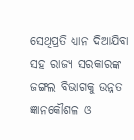ସେଥିପ୍ରତି ଧ୍ୟାନ ଦିଆଯିବା ସହ ରାଜ୍ୟ ସରକାରଙ୍କ ଜଙ୍ଗଲ ବିଭାଗକୁ ଉନ୍ନତ ଜ୍ଞାନକୌଶଳ ଓ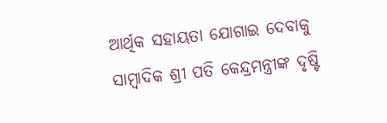ଆର୍ଥିକ ସହାୟତା ଯୋଗାଇ ଦେବାକୁ ସାମ୍ବାଦିକ ଶ୍ରୀ ପତି କେନ୍ଦ୍ରମନ୍ତ୍ରୀଙ୍କ ଦୃଷ୍ଟି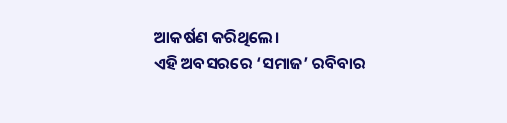ଆକର୍ଷଣ କରିଥିଲେ।
ଏହି ଅବସରରେ ‘ସମାଜ’ ରବିବାର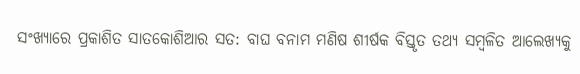ସଂଖ୍ୟାରେ ପ୍ରକାଶିତ ସାତକୋଶିଆର ସତ: ବାଘ ବନାମ ମଣିଷ ଶୀର୍ଷକ ବିସ୍ତୃତ ତଥ୍ୟ ସମ୍ବଳିତ ଆଲେଖ୍ୟକୁ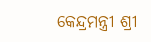କେନ୍ଦ୍ରମନ୍ତ୍ରୀ ଶ୍ରୀ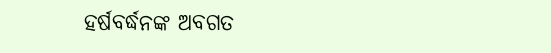ହର୍ଷବର୍ଦ୍ଧନଙ୍କ ଅବଗତ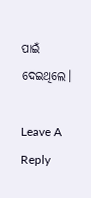ପାଇଁ ଦେଇଥିଲେ।

Leave A Reply